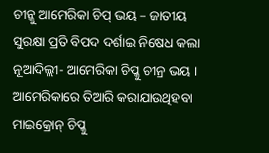ଚୀନ୍କୁ ଆମେରିକା ଚିପ୍ ଭୟ – ଜାତୀୟ ସୁରକ୍ଷା ପ୍ରତି ବିପଦ ଦର୍ଶାଇ ନିଷେଧ କଲା
ନୂଆଦିଲ୍ଲୀ- ଆମେରିକା ଚିପ୍କୁ ଚୀନ୍ର ଭୟ । ଆମେରିକାରେ ତିଆରି କରାଯାଉଥିହବା ମାଇକ୍ରୋନ୍ ଚିପ୍କୁ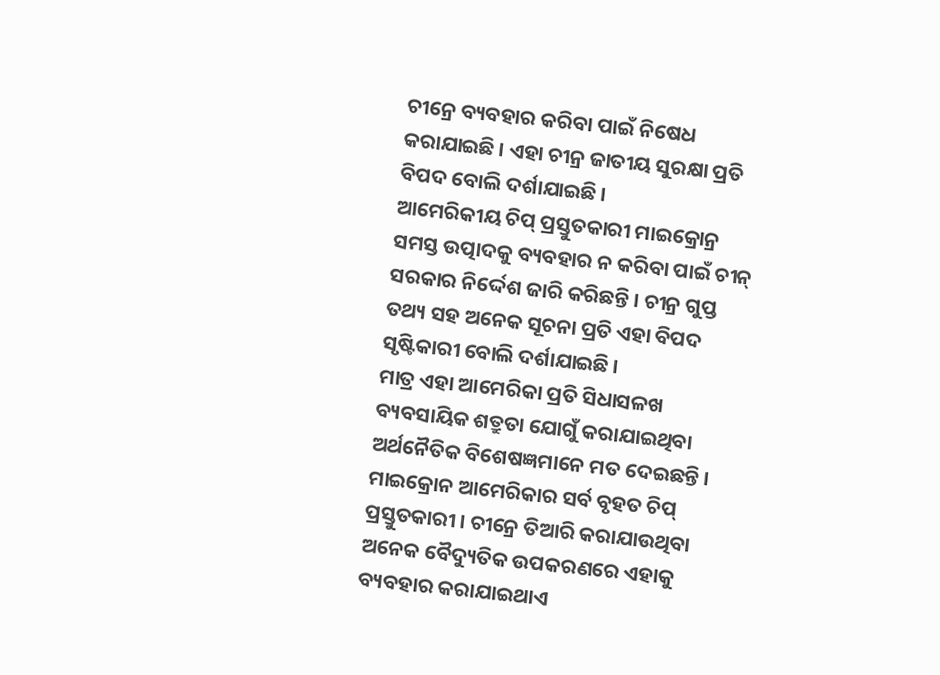ଚୀନ୍ରେ ବ୍ୟବହାର କରିବା ପାଇଁ ନିଷେଧ କରାଯାଇଛି । ଏହା ଚୀନ୍ର ଜାତୀୟ ସୁରକ୍ଷା ପ୍ରତି ବିପଦ ବୋଲି ଦର୍ଶାଯାଇଛି ।
ଆମେରିକୀୟ ଚିପ୍ ପ୍ରସ୍ତୁତକାରୀ ମାଇକ୍ରୋନ୍ର ସମସ୍ତ ଉତ୍ପାଦକୁ ବ୍ୟବହାର ନ କରିବା ପାଇଁ ଚୀନ୍ ସରକାର ନିର୍ଦ୍ଦେଶ ଜାରି କରିଛନ୍ତି । ଚୀନ୍ର ଗୁପ୍ତ ତଥ୍ୟ ସହ ଅନେକ ସୂଚନା ପ୍ରତି ଏହା ବିପଦ ସୃଷ୍ଟିକାରୀ ବୋଲି ଦର୍ଶାଯାଇଛି ।
ମାତ୍ର ଏହା ଆମେରିକା ପ୍ରତି ସିଧାସଳଖ ବ୍ୟବସାୟିକ ଶତ୍ରୁତା ଯୋଗୁଁ କରାଯାଇଥିବା ଅର୍ଥନୈତିକ ବିଶେଷଜ୍ଞମାନେ ମତ ଦେଇଛନ୍ତି । ମାଇକ୍ରୋନ ଆମେରିକାର ସର୍ବ ବୃହତ ଚିପ୍ ପ୍ରସ୍ତୁତକାରୀ । ଚୀନ୍ରେ ତିଆରି କରାଯାଉଥିବା ଅନେକ ବୈଦ୍ୟୁତିକ ଉପକରଣରେ ଏହାକୁ ବ୍ୟବହାର କରାଯାଇଥାଏ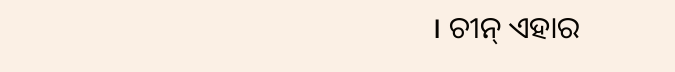। ଚୀନ୍ ଏହାର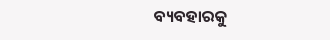ବ୍ୟବହାରକୁ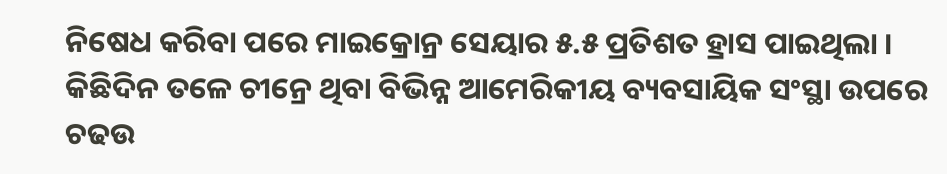ନିଷେଧ କରିବା ପରେ ମାଇକ୍ରୋନ୍ର ସେୟାର ୫.୫ ପ୍ରତିଶତ ହ୍ରାସ ପାଇଥିଲା । କିଛିଦିନ ତଳେ ଚୀନ୍ରେ ଥିବା ବିଭିନ୍ନ ଆମେରିକୀୟ ବ୍ୟବସାୟିକ ସଂସ୍ଥା ଉପରେ ଚଢଉ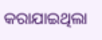କରାଯାଇଥିଲା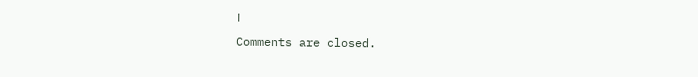।
Comments are closed.